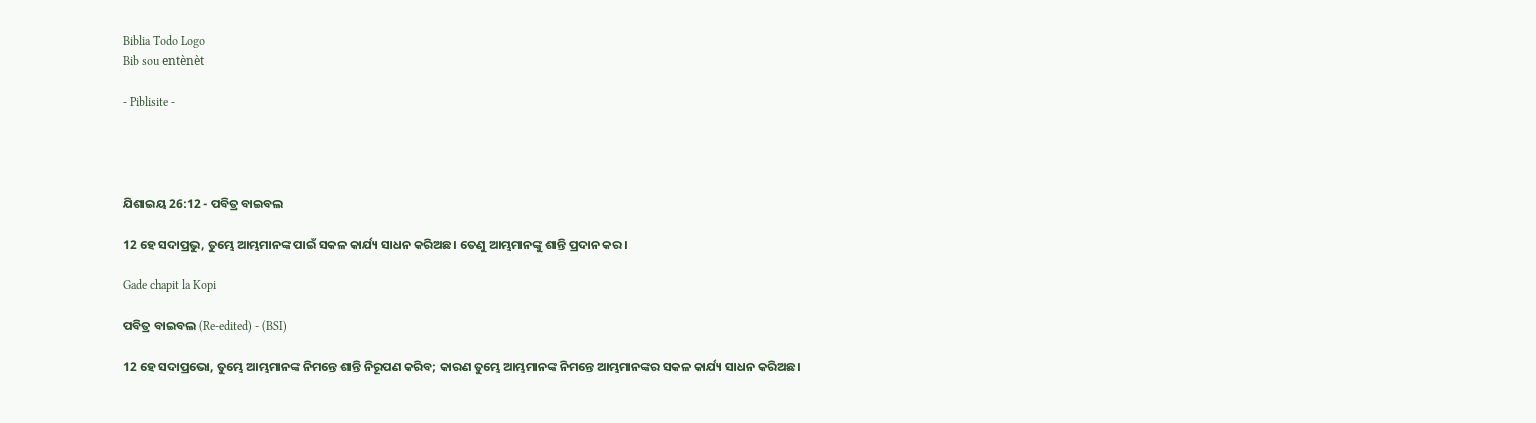Biblia Todo Logo
Bib sou entènèt

- Piblisite -




ଯିଶାଇୟ 26:12 - ପବିତ୍ର ବାଇବଲ

12 ହେ ସଦାପ୍ରଭୁ, ତୁମ୍ଭେ ଆମ୍ଭମାନଙ୍କ ପାଇଁ ସକଳ କାର୍ଯ୍ୟ ସାଧନ କରିଅଛ। ତେଣୁ ଆମ୍ଭମାନଙ୍କୁ ଶାନ୍ତି ପ୍ରଦାନ କର।

Gade chapit la Kopi

ପବିତ୍ର ବାଇବଲ (Re-edited) - (BSI)

12 ହେ ସଦାପ୍ରଭୋ, ତୁମ୍ଭେ ଆମ୍ଭମାନଙ୍କ ନିମନ୍ତେ ଶାନ୍ତି ନିରୂପଣ କରିବ; କାରଣ ତୁମ୍ଭେ ଆମ୍ଭମାନଙ୍କ ନିମନ୍ତେ ଆମ୍ଭମାନଙ୍କର ସକଳ କାର୍ଯ୍ୟ ସାଧନ କରିଅଛ।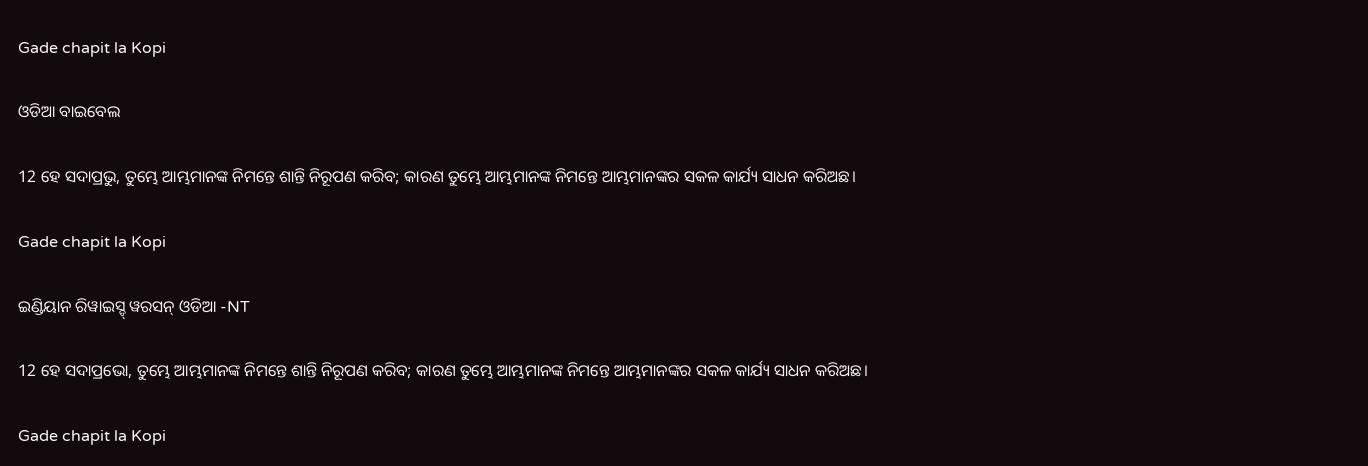Gade chapit la Kopi

ଓଡିଆ ବାଇବେଲ

12 ହେ ସଦାପ୍ରଭୁ, ତୁମ୍ଭେ ଆମ୍ଭମାନଙ୍କ ନିମନ୍ତେ ଶାନ୍ତି ନିରୂପଣ କରିବ; କାରଣ ତୁମ୍ଭେ ଆମ୍ଭମାନଙ୍କ ନିମନ୍ତେ ଆମ୍ଭମାନଙ୍କର ସକଳ କାର୍ଯ୍ୟ ସାଧନ କରିଅଛ।

Gade chapit la Kopi

ଇଣ୍ଡିୟାନ ରିୱାଇସ୍ଡ୍ ୱରସନ୍ ଓଡିଆ -NT

12 ହେ ସଦାପ୍ରଭୋ, ତୁମ୍ଭେ ଆମ୍ଭମାନଙ୍କ ନିମନ୍ତେ ଶାନ୍ତି ନିରୂପଣ କରିବ; କାରଣ ତୁମ୍ଭେ ଆମ୍ଭମାନଙ୍କ ନିମନ୍ତେ ଆମ୍ଭମାନଙ୍କର ସକଳ କାର୍ଯ୍ୟ ସାଧନ କରିଅଛ।

Gade chapit la Kopi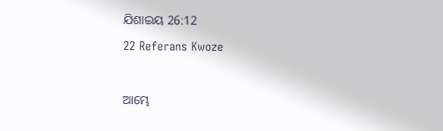ଯିଶାଇୟ 26:12
22 Referans Kwoze

ଆମ୍ଭେ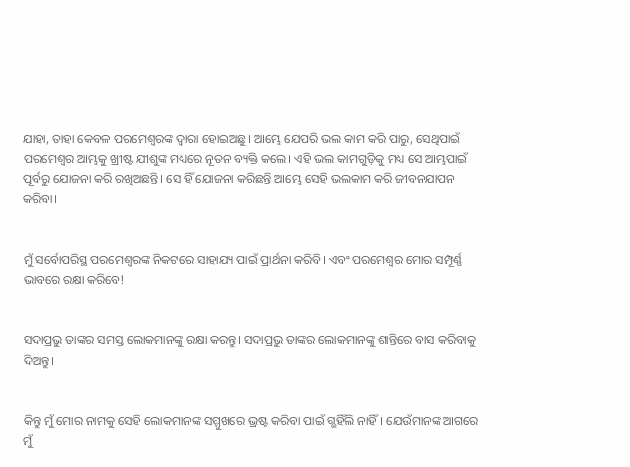ଯାହା, ତାହା କେବଳ ପରମେଶ୍ୱରଙ୍କ ଦ୍ୱାରା ହୋଇଅଛୁ। ଆମ୍ଭେ ଯେପରି ଭଲ କାମ କରି ପାରୁ, ସେଥିପାଇଁ ପରମେଶ୍ୱର ଆମ୍ଭକୁ ଖ୍ରୀଷ୍ଟ ଯୀଶୁଙ୍କ ମଧ୍ୟରେ ନୂତନ ବ୍ୟକ୍ତି କଲେ। ଏହି ଭଲ କାମଗୁଡ଼ିକୁ ମଧ୍ୟ ସେ ଆମ୍ଭପାଇଁ ପୂର୍ବରୁ ଯୋଜନା କରି ରଖିଅଛନ୍ତି। ସେ ହିଁ ଯୋଜନା କରିଛନ୍ତି ଆମ୍ଭେ ସେହି ଭଲକାମ କରି ଜୀବନଯାପନ କରିବା।


ମୁଁ ସର୍ବୋପରିସ୍ଥ ପରମେଶ୍ୱରଙ୍କ ନିକଟରେ ସାହାଯ୍ୟ ପାଇଁ ପ୍ରାର୍ଥନା କରିବି। ଏବଂ ପରମେଶ୍ୱର ମୋର ସମ୍ପୂର୍ଣ୍ଣ ଭାବରେ ରକ୍ଷା କରିବେ!


ସଦାପ୍ରଭୁ ତାଙ୍କର ସମସ୍ତ ଲୋକମାନଙ୍କୁ ରକ୍ଷା କରନ୍ତୁ। ସଦାପ୍ରଭୁ ତାଙ୍କର ଲୋକମାନଙ୍କୁ ଶାନ୍ତିରେ ବାସ କରିବାକୁ ଦିଅନ୍ତୁ।


କିନ୍ତୁ ମୁଁ ମୋର ନାମକୁ ସେହି ଲୋକମାନଙ୍କ ସମ୍ମୁଖରେ ଭ୍ରଷ୍ଟ କରିବା ପାଇଁ ଗ୍ଭହିଁଲି ନାହିଁ। ଯେଉଁମାନଙ୍କ ଆଗରେ ମୁଁ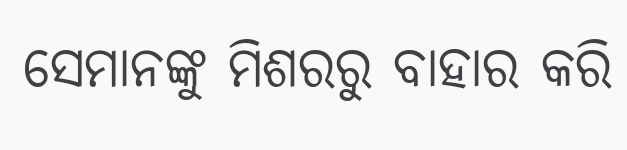ସେମାନଙ୍କୁ ମିଶରରୁ ବାହାର କରି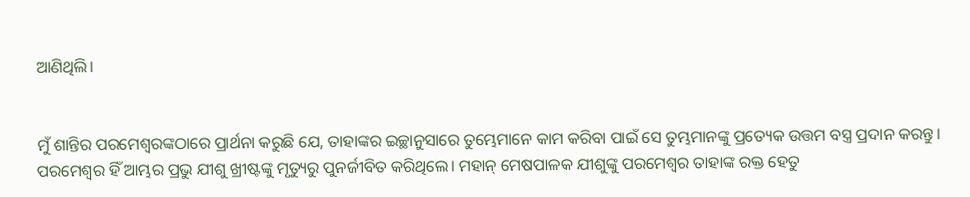ଆଣିଥିଲି।


ମୁଁ ଶାନ୍ତିର ପରମେଶ୍ୱରଙ୍କଠାରେ ପ୍ରାର୍ଥନା କରୁଛି ଯେ, ତାହାଙ୍କର ଇଚ୍ଛାନୁସାରେ ତୁମ୍ଭେମାନେ କାମ କରିବା ପାଇଁ ସେ ତୁମ୍ଭମାନଙ୍କୁ ପ୍ରତ୍ୟେକ ଉତ୍ତମ ବସ୍ତ୍ର ପ୍ରଦାନ କରନ୍ତୁ। ପରମେଶ୍ୱର ହିଁ ଆମ୍ଭର ପ୍ରଭୁ ଯୀଶୁ ଖ୍ରୀଷ୍ଟଙ୍କୁ ମୃତ୍ୟୁରୁ ପୁନର୍ଜୀବିତ କରିଥିଲେ। ମହାନ୍ ମେଷପାଳକ ଯୀଶୁଙ୍କୁ ପରମେଶ୍ୱର ତାହାଙ୍କ ରକ୍ତ ହେତୁ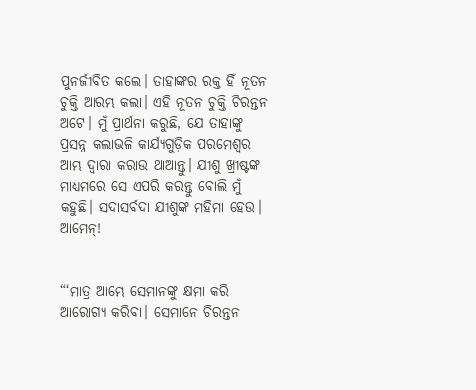ପୁନର୍ଜୀବିତ କଲେ। ତାହାଙ୍କର ରକ୍ତ ହିଁ ନୂତନ ଚୁକ୍ତି ଆରମ୍ଭ କଲା। ଏହି ନୂତନ ଚୁକ୍ତି ଚିରନ୍ତନ ଅଟେ। ମୁଁ ପ୍ରାର୍ଥନା କରୁଛି, ଯେ ତାହାଙ୍କୁ ପ୍ରସନ୍ନ କଲାଭଳି କାର୍ଯ୍ୟଗୁଡ଼ିକ ପରମେଶ୍ୱର ଆମ୍ଭ ଦ୍ୱାରା କରାଉ ଥାଆନ୍ତୁ। ଯୀଶୁ ଖ୍ରୀଷ୍ଟଙ୍କ ମାଧ୍ୟମରେ ସେ ଏପରି କରନ୍ତୁ ବୋଲି ମୁଁ କହୁଛି। ସଦାସର୍ବଦା ଯୀଶୁଙ୍କ ମହିମା ହେଉ। ଆମେନ୍!


“‘ମାତ୍ର ଆମ୍ଭେ ସେମାନଙ୍କୁ କ୍ଷମା କରି ଆରୋଗ୍ୟ କରିବା। ସେମାନେ ଚିରନ୍ତନ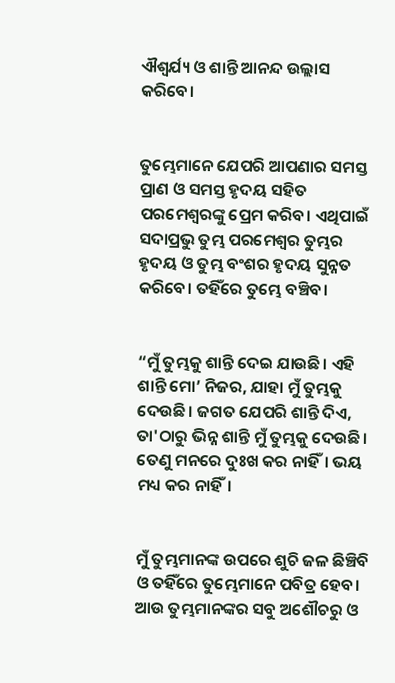ଐଶ୍ୱର୍ଯ୍ୟ ଓ ଶାନ୍ତି ଆନନ୍ଦ ଉଲ୍ଲାସ କରିବେ।


ତୁମ୍ଭେମାନେ ଯେପରି ଆପଣାର ସମସ୍ତ ପ୍ରାଣ ଓ ସମସ୍ତ ହୃଦୟ ସହିତ ପରମେଶ୍ୱରଙ୍କୁ ପ୍ରେମ କରିବ। ଏଥିପାଇଁ ସଦାପ୍ରଭୁ ତୁମ୍ଭ ପରମେଶ୍ୱର ତୁମ୍ଭର ହୃଦୟ ଓ ତୁମ୍ଭ ବଂଶର ହୃଦୟ ସୁନ୍ନତ କରିବେ। ତହିଁରେ ତୁମ୍ଭେ ବଞ୍ଚିବ।


“ମୁଁ ତୁମ୍ଭକୁ ଶାନ୍ତି ଦେଇ ଯାଉଛି। ଏହି ଶାନ୍ତି ମୋ’ ନିଜର, ଯାହା ମୁଁ ତୁମ୍ଭକୁ ଦେଉଛି। ଜଗତ ଯେପରି ଶାନ୍ତି ଦିଏ, ତା'ଠାରୁ ଭିନ୍ନ ଶାନ୍ତି ମୁଁ ତୁମ୍ଭକୁ ଦେଉଛି। ତେଣୁ ମନରେ ଦୁଃଖ କର ନାହିଁ। ଭୟ ମଧ୍ୟ କର ନାହିଁ।


ମୁଁ ତୁମ୍ଭମାନଙ୍କ ଉପରେ ଶୁଚି ଜଳ ଛିଞ୍ଚିବି ଓ ତହିଁରେ ତୁମ୍ଭେମାନେ ପବିତ୍ର ହେବ। ଆଉ ତୁମ୍ଭମାନଙ୍କର ସବୁ ଅଶୌଚରୁ ଓ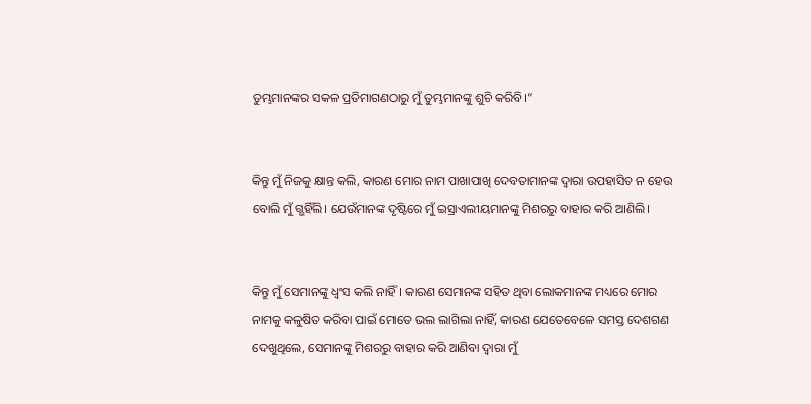ତୁମ୍ଭମାନଙ୍କର ସକଳ ପ୍ରତିମାଗଣଠାରୁ ମୁଁ ତୁମ୍ଭମାନଙ୍କୁ ଶୁଚି କରିବି।”


କିନ୍ତୁ ମୁଁ ନିଜକୁ କ୍ଷାନ୍ତ କଲି, କାରଣ ମୋର ନାମ ପାଖାପାଖି ଦେବତାମାନଙ୍କ ଦ୍ୱାରା ଉପହାସିତ ନ ହେଉ ବୋଲି ମୁଁ ଗ୍ଭହିଁଲି। ଯେଉଁମାନଙ୍କ ଦୃଷ୍ଟିରେ ମୁଁ ଇସ୍ରାଏଲୀୟମାନଙ୍କୁ ମିଶରରୁ ବାହାର କରି ଆଣିଲି।


କିନ୍ତୁ ମୁଁ ସେମାନଙ୍କୁ ଧ୍ୱଂସ କଲି ନାହିଁ। କାରଣ ସେମାନଙ୍କ ସହିତ ଥିବା ଲୋକମାନଙ୍କ ମଧ୍ୟରେ ମୋର ନାମକୁ କଳୁଷିତ କରିବା ପାଇଁ ମୋତେ ଭଲ ଲାଗିଲା ନାହିଁ, କାରଣ ଯେତେବେଳେ ସମସ୍ତ ଦେଶଗଣ ଦେଖୁଥିଲେ, ସେମାନଙ୍କୁ ମିଶରରୁ ବାହାର କରି ଆଣିବା ଦ୍ୱାରା ମୁଁ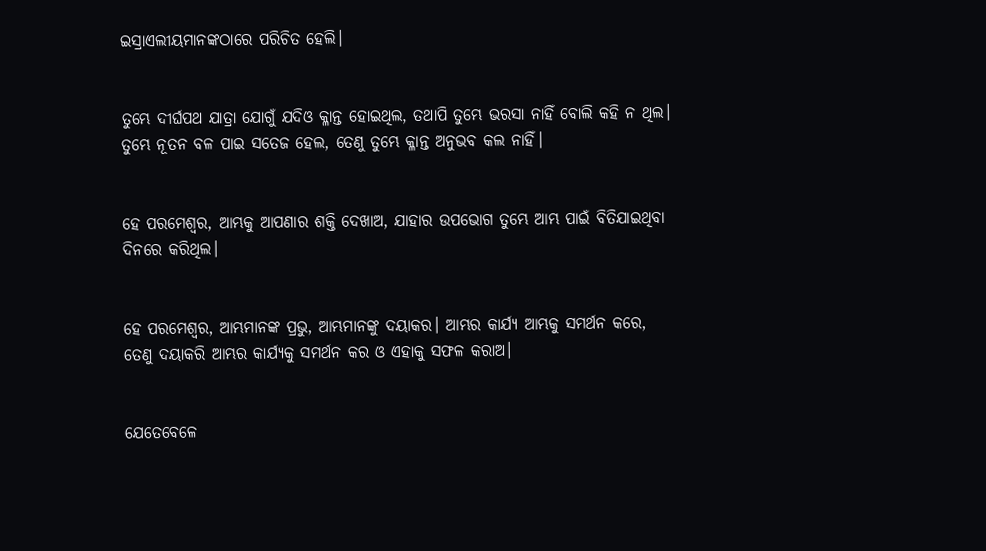ଇସ୍ରାଏଲୀୟମାନଙ୍କଠାରେ ପରିଚିତ ହେଲି।


ତୁମ୍ଭେ ଦୀର୍ଘପଥ ଯାତ୍ରା ଯୋଗୁଁ ଯଦିଓ କ୍ଳାନ୍ତ ହୋଇଥିଲ, ତଥାପି ତୁମ୍ଭେ ଭରସା ନାହିଁ ବୋଲି କହି ନ ଥିଲ। ତୁମ୍ଭେ ନୂତନ ବଳ ପାଇ ସତେଜ ହେଲ, ତେଣୁ ତୁମ୍ଭେ କ୍ଳାନ୍ତ ଅନୁଭବ କଲ ନାହିଁ।


ହେ ପରମେଶ୍ୱର, ଆମ୍ଭକୁ ଆପଣାର ଶକ୍ତି ଦେଖାଅ, ଯାହାର ଉପଭୋଗ ତୁମ୍ଭେ ଆମ୍ଭ ପାଇଁ ବିତିଯାଇଥିବା ଦିନରେ କରିଥିଲ।


ହେ ପରମେଶ୍ୱର, ଆମ୍ଭମାନଙ୍କ ପ୍ରଭୁ, ଆମ୍ଭମାନଙ୍କୁ ଦୟାକର। ଆମ୍ଭର କାର୍ଯ୍ୟ ଆମ୍ଭକୁ ସମର୍ଥନ କରେ, ତେଣୁ ଦୟାକରି ଆମ୍ଭର କାର୍ଯ୍ୟକୁ ସମର୍ଥନ କର ଓ ଏହାକୁ ସଫଳ କରାଅ।


ଯେତେବେଳେ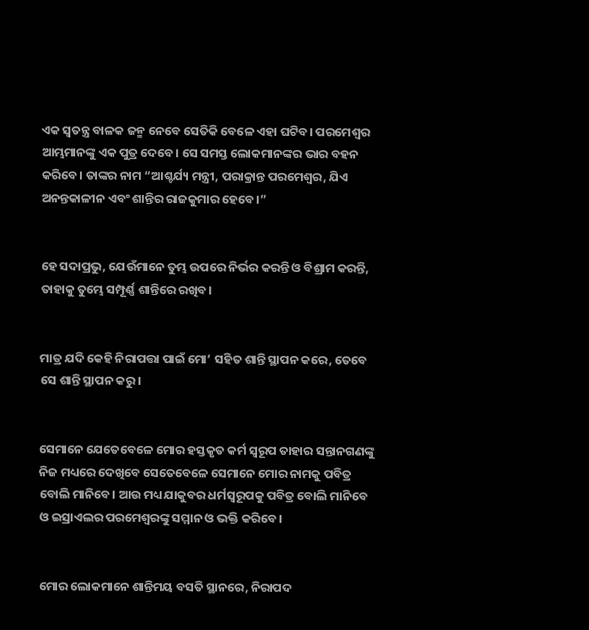ଏକ ସ୍ୱତନ୍ତ୍ର ବାଳକ ଜନ୍ମ ନେବେ ସେତିକି ବେଳେ ଏହା ଘଟିବ। ପରମେଶ୍ୱର ଆମ୍ଭମାନଙ୍କୁ ଏକ ପୁତ୍ର ଦେବେ। ସେ ସମସ୍ତ ଲୋକମାନଙ୍କର ଭାର ବହନ କରିବେ। ତାଙ୍କର ନାମ “ଆଶ୍ଚର୍ଯ୍ୟ ମନ୍ତ୍ରୀ, ପରାକ୍ରାନ୍ତ ପରମେଶ୍ୱର, ଯିଏ ଅନନ୍ତକାଳୀନ ଏବଂ ଶାନ୍ତିର ରାଜକୁମାର ହେବେ।”


ହେ ସଦାପ୍ରଭୁ, ଯେଉଁମାନେ ତୁମ୍ଭ ଉପରେ ନିର୍ଭର କରନ୍ତି ଓ ବିଶ୍ରାମ କରନ୍ତି, ତାହାକୁ ତୁମ୍ଭେ ସମ୍ପୂର୍ଣ୍ଣ ଶାନ୍ତିରେ ରଖିବ।


ମାତ୍ର ଯଦି କେହି ନିରାପତ୍ତା ପାଇଁ ମୋ’ ସହିତ ଶାନ୍ତି ସ୍ଥାପନ କରେ, ତେବେ ସେ ଶାନ୍ତି ସ୍ଥାପନ କରୁ।


ସେମାନେ ଯେତେବେଳେ ମୋର ହସ୍ତକୃତ କର୍ମ ସ୍ୱରୂପ ତାହାର ସନ୍ତାନଗଣଙ୍କୁ ନିଜ ମଧ୍ୟରେ ଦେଖିବେ ସେତେବେଳେ ସେମାନେ ମୋର ନାମକୁ ପବିତ୍ର ବୋଲି ମାନିବେ। ଆଉ ମଧ୍ୟ ଯାକୁବର ଧର୍ମସ୍ୱରୂପକୁ ପବିତ୍ର ବୋଲି ମାନିବେ ଓ ଇସ୍ରାଏଲର ପରମେଶ୍ୱରଙ୍କୁ ସମ୍ମାନ ଓ ଭକ୍ତି କରିବେ।


ମୋର ଲୋକମାନେ ଶାନ୍ତିମୟ ବସତି ସ୍ଥାନରେ, ନିରାପଦ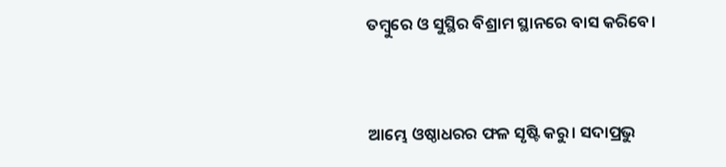ତମ୍ବୁରେ ଓ ସୁସ୍ଥିର ବିଶ୍ରାମ ସ୍ଥାନରେ ବାସ କରିବେ।


ଆମ୍ଭେ ଓଷ୍ଠାଧରର ଫଳ ସୃଷ୍ଟି କରୁ। ସଦାପ୍ରଭୁ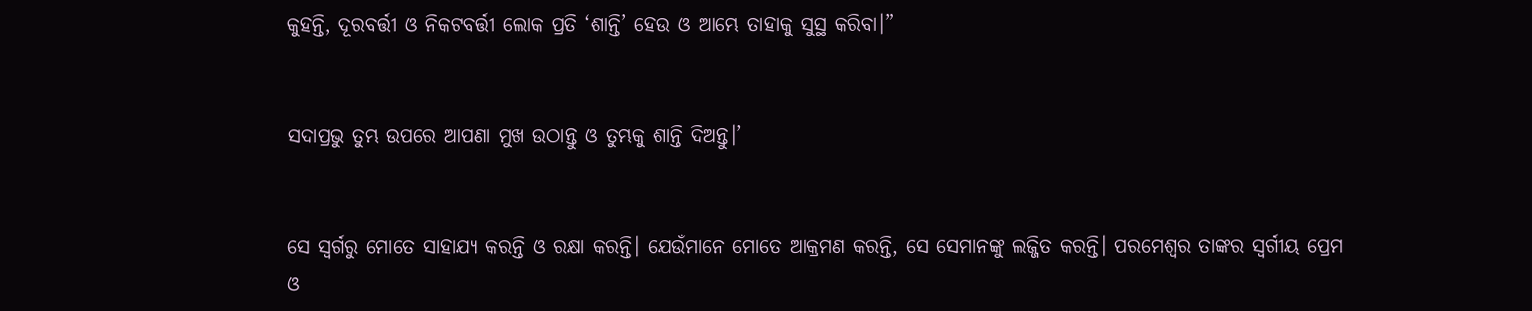କୁହନ୍ତି, ଦୂରବର୍ତ୍ତୀ ଓ ନିକଟବର୍ତ୍ତୀ ଲୋକ ପ୍ରତି ‘ଶାନ୍ତି’ ହେଉ ଓ ଆମ୍ଭେ ତାହାକୁ ସୁସ୍ଥ କରିବା।”


ସଦାପ୍ରଭୁ ତୁମ୍ଭ ଉପରେ ଆପଣା ମୁଖ ଉଠାନ୍ତୁ ଓ ତୁମ୍ଭକୁ ଶାନ୍ତି ଦିଅନ୍ତୁ।’


ସେ ସ୍ୱର୍ଗରୁ ମୋତେ ସାହାଯ୍ୟ କରନ୍ତି ଓ ରକ୍ଷା କରନ୍ତି। ଯେଉଁମାନେ ମୋତେ ଆକ୍ରମଣ କରନ୍ତି, ସେ ସେମାନଙ୍କୁ ଲଜ୍ଜିତ କରନ୍ତି। ପରମେଶ୍ୱର ତାଙ୍କର ସ୍ୱର୍ଗୀୟ ପ୍ରେମ ଓ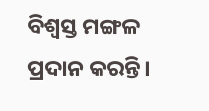ବିଶ୍ୱସ୍ତ ମଙ୍ଗଳ ପ୍ରଦାନ କରନ୍ତି।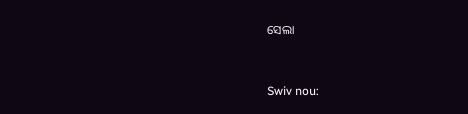ସେଲା


Swiv nou: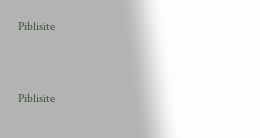Piblisite


Piblisite